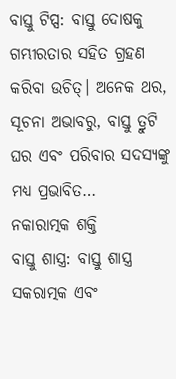ବାସ୍ତୁ ଟିପ୍ସ: ବାସ୍ତୁ ଦୋଷକୁ ଗମ୍ଭୀରତାର ସହିତ ଗ୍ରହଣ କରିବା ଉଚିତ୍। ଅନେକ ଥର, ସୂଚନା ଅଭାବରୁ, ବାସ୍ତୁ ତ୍ରୁଟି ଘର ଏବଂ ପରିବାର ସଦସ୍ୟଙ୍କୁ ମଧ୍ୟ ପ୍ରଭାବିତ…
ନକାରାତ୍ମକ ଶକ୍ତି
ବାସ୍ତୁ ଶାସ୍ତ୍ର: ବାସ୍ତୁ ଶାସ୍ତ୍ର ସକରାତ୍ମକ ଏବଂ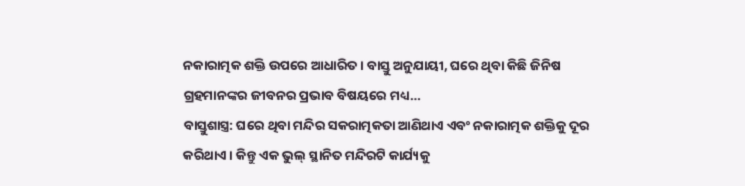ନକାରାତ୍ମକ ଶକ୍ତି ଉପରେ ଆଧାରିତ। ବାସ୍ତୁ ଅନୁଯାୟୀ, ଘରେ ଥିବା କିଛି ଜିନିଷ ଗ୍ରହମାନଙ୍କର ଜୀବନର ପ୍ରଭାବ ବିଷୟରେ ମଧ୍ୟ…
ବାସ୍ତୁଶାସ୍ତ୍ର: ଘରେ ଥିବା ମନ୍ଦିର ସକରାତ୍ମକତା ଆଣିଥାଏ ଏବଂ ନକାରାତ୍ମକ ଶକ୍ତିକୁ ଦୂର କରିଥାଏ। କିନ୍ତୁ ଏକ ଭୁଲ୍ ସ୍ଥାନିତ ମନ୍ଦିରଟି କାର୍ଯ୍ୟକୁ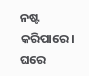ନଷ୍ଟ କରିପାରେ। ଘରେ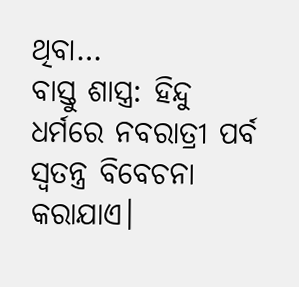ଥିବା…
ବାସ୍ତୁ ଶାସ୍ତ୍ର: ହିନ୍ଦୁ ଧର୍ମରେ ନବରାତ୍ରୀ ପର୍ବ ସ୍ୱତନ୍ତ୍ର ବିବେଚନା କରାଯାଏ।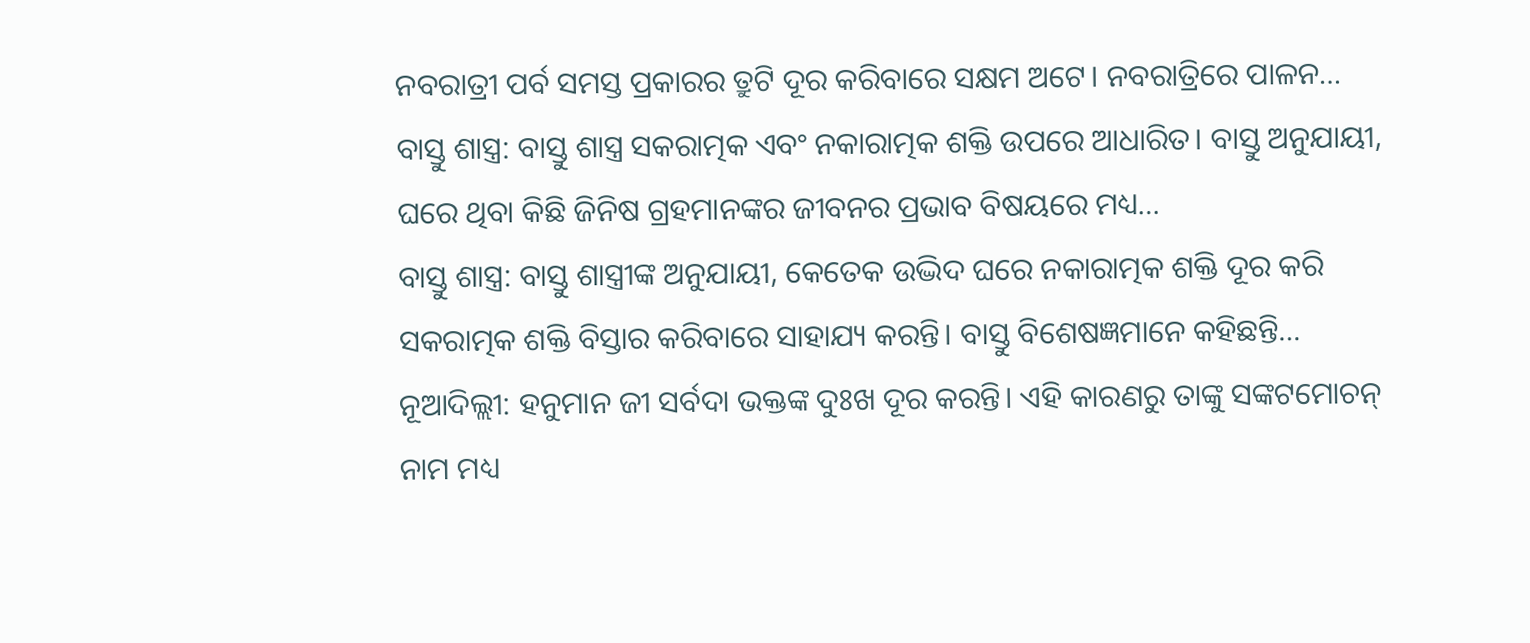ନବରାତ୍ରୀ ପର୍ବ ସମସ୍ତ ପ୍ରକାରର ତ୍ରୁଟି ଦୂର କରିବାରେ ସକ୍ଷମ ଅଟେ। ନବରାତ୍ରିରେ ପାଳନ…
ବାସ୍ତୁ ଶାସ୍ତ୍ର: ବାସ୍ତୁ ଶାସ୍ତ୍ର ସକରାତ୍ମକ ଏବଂ ନକାରାତ୍ମକ ଶକ୍ତି ଉପରେ ଆଧାରିତ। ବାସ୍ତୁ ଅନୁଯାୟୀ, ଘରେ ଥିବା କିଛି ଜିନିଷ ଗ୍ରହମାନଙ୍କର ଜୀବନର ପ୍ରଭାବ ବିଷୟରେ ମଧ୍ୟ…
ବାସ୍ତୁ ଶାସ୍ତ୍ର: ବାସ୍ତୁ ଶାସ୍ତ୍ରୀଙ୍କ ଅନୁଯାୟୀ, କେତେକ ଉଦ୍ଭିଦ ଘରେ ନକାରାତ୍ମକ ଶକ୍ତି ଦୂର କରି ସକରାତ୍ମକ ଶକ୍ତି ବିସ୍ତାର କରିବାରେ ସାହାଯ୍ୟ କରନ୍ତି। ବାସ୍ତୁ ବିଶେଷଜ୍ଞମାନେ କହିଛନ୍ତି…
ନୂଆଦିଲ୍ଲୀ: ହନୁମାନ ଜୀ ସର୍ବଦା ଭକ୍ତଙ୍କ ଦୁଃଖ ଦୂର କରନ୍ତି। ଏହି କାରଣରୁ ତାଙ୍କୁ ସଙ୍କଟମୋଚନ୍ ନାମ ମଧ୍ୟ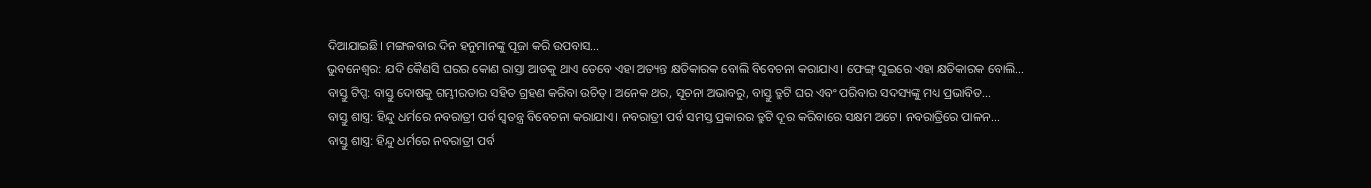ଦିଆଯାଇଛି। ମଙ୍ଗଳବାର ଦିନ ହନୁମାନଙ୍କୁ ପୂଜା କରି ଉପବାସ…
ଭୁବନେଶ୍ଵର: ଯଦି କୈଣସି ଘରର କୋଣ ରାସ୍ତା ଆଡକୁ ଥାଏ ତେବେ ଏହା ଅତ୍ୟନ୍ତ କ୍ଷତିକାରକ ବୋଲି ବିବେଚନା କରାଯାଏ। ଫେଙ୍ଗ୍ ସୁଇରେ ଏହା କ୍ଷତିକାରକ ବୋଲି…
ବାସ୍ତୁ ଟିପ୍ସ: ବାସ୍ତୁ ଦୋଷକୁ ଗମ୍ଭୀରତାର ସହିତ ଗ୍ରହଣ କରିବା ଉଚିତ୍। ଅନେକ ଥର, ସୂଚନା ଅଭାବରୁ, ବାସ୍ତୁ ତ୍ରୁଟି ଘର ଏବଂ ପରିବାର ସଦସ୍ୟଙ୍କୁ ମଧ୍ୟ ପ୍ରଭାବିତ…
ବାସ୍ତୁ ଶାସ୍ତ୍ର: ହିନ୍ଦୁ ଧର୍ମରେ ନବରାତ୍ରୀ ପର୍ବ ସ୍ୱତନ୍ତ୍ର ବିବେଚନା କରାଯାଏ। ନବରାତ୍ରୀ ପର୍ବ ସମସ୍ତ ପ୍ରକାରର ତ୍ରୁଟି ଦୂର କରିବାରେ ସକ୍ଷମ ଅଟେ। ନବରାତ୍ରିରେ ପାଳନ…
ବାସ୍ତୁ ଶାସ୍ତ୍ର: ହିନ୍ଦୁ ଧର୍ମରେ ନବରାତ୍ରୀ ପର୍ବ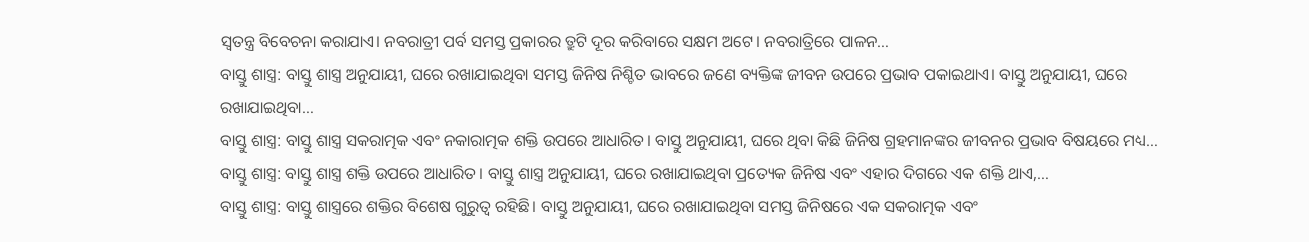ସ୍ୱତନ୍ତ୍ର ବିବେଚନା କରାଯାଏ। ନବରାତ୍ରୀ ପର୍ବ ସମସ୍ତ ପ୍ରକାରର ତ୍ରୁଟି ଦୂର କରିବାରେ ସକ୍ଷମ ଅଟେ। ନବରାତ୍ରିରେ ପାଳନ…
ବାସ୍ତୁ ଶାସ୍ତ୍ର: ବାସ୍ତୁ ଶାସ୍ତ୍ର ଅନୁଯାୟୀ, ଘରେ ରଖାଯାଇଥିବା ସମସ୍ତ ଜିନିଷ ନିଶ୍ଚିତ ଭାବରେ ଜଣେ ବ୍ୟକ୍ତିଙ୍କ ଜୀବନ ଉପରେ ପ୍ରଭାବ ପକାଇଥାଏ। ବାସ୍ତୁ ଅନୁଯାୟୀ, ଘରେ ରଖାଯାଇଥିବା…
ବାସ୍ତୁ ଶାସ୍ତ୍ର: ବାସ୍ତୁ ଶାସ୍ତ୍ର ସକରାତ୍ମକ ଏବଂ ନକାରାତ୍ମକ ଶକ୍ତି ଉପରେ ଆଧାରିତ। ବାସ୍ତୁ ଅନୁଯାୟୀ, ଘରେ ଥିବା କିଛି ଜିନିଷ ଗ୍ରହମାନଙ୍କର ଜୀବନର ପ୍ରଭାବ ବିଷୟରେ ମଧ୍ୟ…
ବାସ୍ତୁ ଶାସ୍ତ୍ର: ବାସ୍ତୁ ଶାସ୍ତ୍ର ଶକ୍ତି ଉପରେ ଆଧାରିତ। ବାସ୍ତୁ ଶାସ୍ତ୍ର ଅନୁଯାୟୀ, ଘରେ ରଖାଯାଇଥିବା ପ୍ରତ୍ୟେକ ଜିନିଷ ଏବଂ ଏହାର ଦିଗରେ ଏକ ଶକ୍ତି ଥାଏ,…
ବାସ୍ତୁ ଶାସ୍ତ୍ର: ବାସ୍ତୁ ଶାସ୍ତ୍ରରେ ଶକ୍ତିର ବିଶେଷ ଗୁରୁତ୍ୱ ରହିଛି। ବାସ୍ତୁ ଅନୁଯାୟୀ, ଘରେ ରଖାଯାଇଥିବା ସମସ୍ତ ଜିନିଷରେ ଏକ ସକରାତ୍ମକ ଏବଂ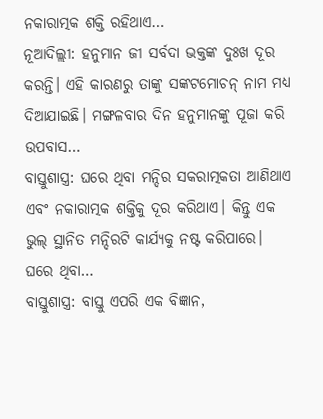ନକାରାତ୍ମକ ଶକ୍ତି ରହିଥାଏ…
ନୂଆଦିଲ୍ଲୀ: ହନୁମାନ ଜୀ ସର୍ବଦା ଭକ୍ତଙ୍କ ଦୁଃଖ ଦୂର କରନ୍ତି। ଏହି କାରଣରୁ ତାଙ୍କୁ ସଙ୍କଟମୋଚନ୍ ନାମ ମଧ୍ୟ ଦିଆଯାଇଛି। ମଙ୍ଗଳବାର ଦିନ ହନୁମାନଙ୍କୁ ପୂଜା କରି ଉପବାସ…
ବାସ୍ତୁଶାସ୍ତ୍ର: ଘରେ ଥିବା ମନ୍ଦିର ସକରାତ୍ମକତା ଆଣିଥାଏ ଏବଂ ନକାରାତ୍ମକ ଶକ୍ତିକୁ ଦୂର କରିଥାଏ। କିନ୍ତୁ ଏକ ଭୁଲ୍ ସ୍ଥାନିତ ମନ୍ଦିରଟି କାର୍ଯ୍ୟକୁ ନଷ୍ଟ କରିପାରେ। ଘରେ ଥିବା…
ବାସ୍ତୁଶାସ୍ତ୍ର: ବାସ୍ତୁ ଏପରି ଏକ ବିଜ୍ଞାନ,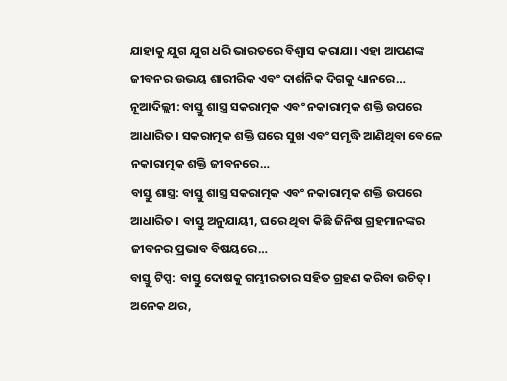ଯାହାକୁ ଯୁଗ ଯୁଗ ଧରି ଭାରତରେ ବିଶ୍ୱାସ କରାଯା। ଏହା ଆପଣଙ୍କ ଜୀବନର ଉଭୟ ଶାରୀରିକ ଏବଂ ଦାର୍ଶନିକ ଦିଗକୁ ଧ୍ୟାନରେ…
ନୂଆଦିଲ୍ଲୀ: ବାସ୍ତୁ ଶାସ୍ତ୍ର ସକରାତ୍ମକ ଏବଂ ନକାରାତ୍ମକ ଶକ୍ତି ଉପରେ ଆଧାରିତ। ସକରାତ୍ମକ ଶକ୍ତି ଘରେ ସୁଖ ଏବଂ ସମୃଦ୍ଧି ଆଣିଥିବା ବେଳେ ନକାରାତ୍ମକ ଶକ୍ତି ଜୀବନରେ…
ବାସ୍ତୁ ଶାସ୍ତ୍ର: ବାସ୍ତୁ ଶାସ୍ତ୍ର ସକରାତ୍ମକ ଏବଂ ନକାରାତ୍ମକ ଶକ୍ତି ଉପରେ ଆଧାରିତ। ବାସ୍ତୁ ଅନୁଯାୟୀ, ଘରେ ଥିବା କିଛି ଜିନିଷ ଗ୍ରହମାନଙ୍କର ଜୀବନର ପ୍ରଭାବ ବିଷୟରେ…
ବାସ୍ତୁ ଟିପ୍ସ: ବାସ୍ତୁ ଦୋଷକୁ ଗମ୍ଭୀରତାର ସହିତ ଗ୍ରହଣ କରିବା ଉଚିତ୍। ଅନେକ ଥର,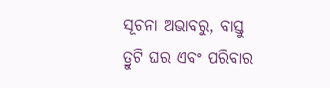ସୂଚନା ଅଭାବରୁ, ବାସ୍ତୁ ତ୍ରୁଟି ଘର ଏବଂ ପରିବାର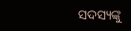ସଦସ୍ୟଙ୍କୁ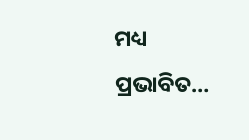ମଧ୍ୟ ପ୍ରଭାବିତ…